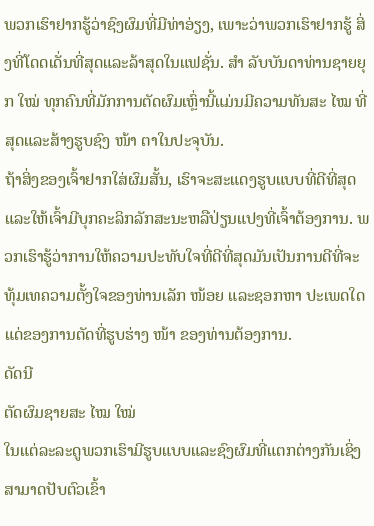ພວກເຮົາຢາກຮູ້ວ່າຊົງຜົມທີ່ມີທ່າອ່ຽງ, ເພາະວ່າພວກເຮົາຢາກຮູ້ ສິ່ງທີ່ໂດດເດັ່ນທີ່ສຸດແລະລ້າສຸດໃນແຟຊັ່ນ. ສຳ ລັບບັນດາທ່ານຊາຍຍຸກ ໃໝ່ ທຸກຄົນທີ່ມັກການຕັດຜົມເຫຼົ່ານີ້ແມ່ນມີຄວາມທັນສະ ໄໝ ທີ່ສຸດແລະສ້າງຮູບຊົງ ໜ້າ ຕາໃນປະຈຸບັນ.
ຖ້າສິ່ງຂອງເຈົ້າຢາກໃສ່ຜົມສັ້ນ, ເຮົາຈະສະແດງຮູບແບບທີ່ດີທີ່ສຸດແລະໃຫ້ເຈົ້າມີບຸກຄະລິກລັກສະນະຫລືປ່ຽນແປງທີ່ເຈົ້າຕ້ອງການ. ພວກເຮົາຮູ້ວ່າການໃຫ້ຄວາມປະທັບໃຈທີ່ດີທີ່ສຸດມັນເປັນການດີທີ່ຈະທຸ້ມເທຄວາມຕັ້ງໃຈຂອງທ່ານເລັກ ໜ້ອຍ ແລະຊອກຫາ ປະເພດໃດແດ່ຂອງການຕັດທີ່ຮູບຮ່າງ ໜ້າ ຂອງທ່ານຕ້ອງການ.
ດັດນີ
ຕັດຜົມຊາຍສະ ໄໝ ໃໝ່
ໃນແຕ່ລະລະດູພວກເຮົາມີຮູບແບບແລະຊົງຜົມທີ່ແຕກຕ່າງກັນເຊິ່ງສາມາດປັບຕົວເຂົ້າ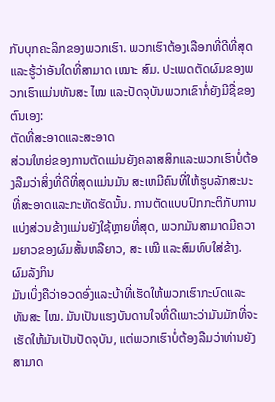ກັບບຸກຄະລິກຂອງພວກເຮົາ. ພວກເຮົາຕ້ອງເລືອກທີ່ດີທີ່ສຸດແລະຮູ້ວ່າອັນໃດທີ່ສາມາດ ເໝາະ ສົມ. ປະເພດຕັດຜົມຂອງພວກເຮົາແມ່ນທັນສະ ໄໝ ແລະປັດຈຸບັນພວກເຂົາກໍ່ຍັງມີຊື່ຂອງຕົນເອງ:
ຕັດທີ່ສະອາດແລະສະອາດ
ສ່ວນໃຫຍ່ຂອງການຕັດແມ່ນຍັງຄລາສສິກແລະພວກເຮົາບໍ່ຕ້ອງລືມວ່າສິ່ງທີ່ດີທີ່ສຸດແມ່ນມັນ ສະເຫມີຄົນທີ່ໃຫ້ຮູບລັກສະນະທີ່ສະອາດແລະກະທັດຮັດນັ້ນ. ການຕັດແບບປົກກະຕິກັບການແບ່ງສ່ວນຂ້າງແມ່ນຍັງໃຊ້ຫຼາຍທີ່ສຸດ, ພວກມັນສາມາດມີຄວາມຍາວຂອງຜົມສັ້ນຫລືຍາວ, ສະ ເໝີ ແລະສົມທົບໃສ່ຂ້າງ.
ຜົມລັງກິນ
ມັນເບິ່ງຄືວ່າອວດອົ່ງແລະບ້າທີ່ເຮັດໃຫ້ພວກເຮົາກະບົດແລະທັນສະ ໄໝ. ມັນເປັນແຮງບັນດານໃຈທີ່ດີເພາະວ່າມັນມັກທີ່ຈະເຮັດໃຫ້ມັນເປັນປັດຈຸບັນ, ແຕ່ພວກເຮົາບໍ່ຕ້ອງລືມວ່າທ່ານຍັງສາມາດ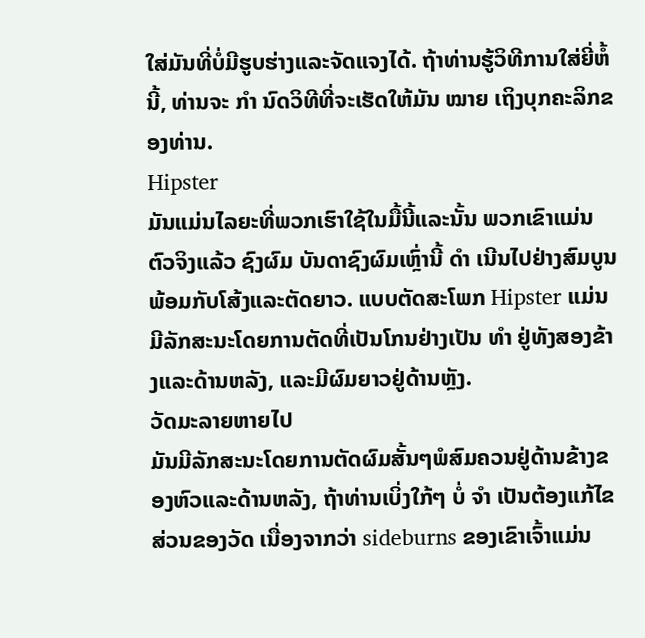ໃສ່ມັນທີ່ບໍ່ມີຮູບຮ່າງແລະຈັດແຈງໄດ້. ຖ້າທ່ານຮູ້ວິທີການໃສ່ຍີ່ຫໍ້ນີ້, ທ່ານຈະ ກຳ ນົດວິທີທີ່ຈະເຮັດໃຫ້ມັນ ໝາຍ ເຖິງບຸກຄະລິກຂອງທ່ານ.
Hipster
ມັນແມ່ນໄລຍະທີ່ພວກເຮົາໃຊ້ໃນມື້ນີ້ແລະນັ້ນ ພວກເຂົາແມ່ນຕົວຈິງແລ້ວ ຊົງຜົມ ບັນດາຊົງຜົມເຫຼົ່ານີ້ ດຳ ເນີນໄປຢ່າງສົມບູນພ້ອມກັບໂສ້ງແລະຕັດຍາວ. ແບບຕັດສະໂພກ Hipster ແມ່ນມີລັກສະນະໂດຍການຕັດທີ່ເປັນໂກນຢ່າງເປັນ ທຳ ຢູ່ທັງສອງຂ້າງແລະດ້ານຫລັງ, ແລະມີຜົມຍາວຢູ່ດ້ານຫຼັງ.
ວັດມະລາຍຫາຍໄປ
ມັນມີລັກສະນະໂດຍການຕັດຜົມສັ້ນໆພໍສົມຄວນຢູ່ດ້ານຂ້າງຂອງຫົວແລະດ້ານຫລັງ, ຖ້າທ່ານເບິ່ງໃກ້ໆ ບໍ່ ຈຳ ເປັນຕ້ອງແກ້ໄຂສ່ວນຂອງວັດ ເນື່ອງຈາກວ່າ sideburns ຂອງເຂົາເຈົ້າແມ່ນ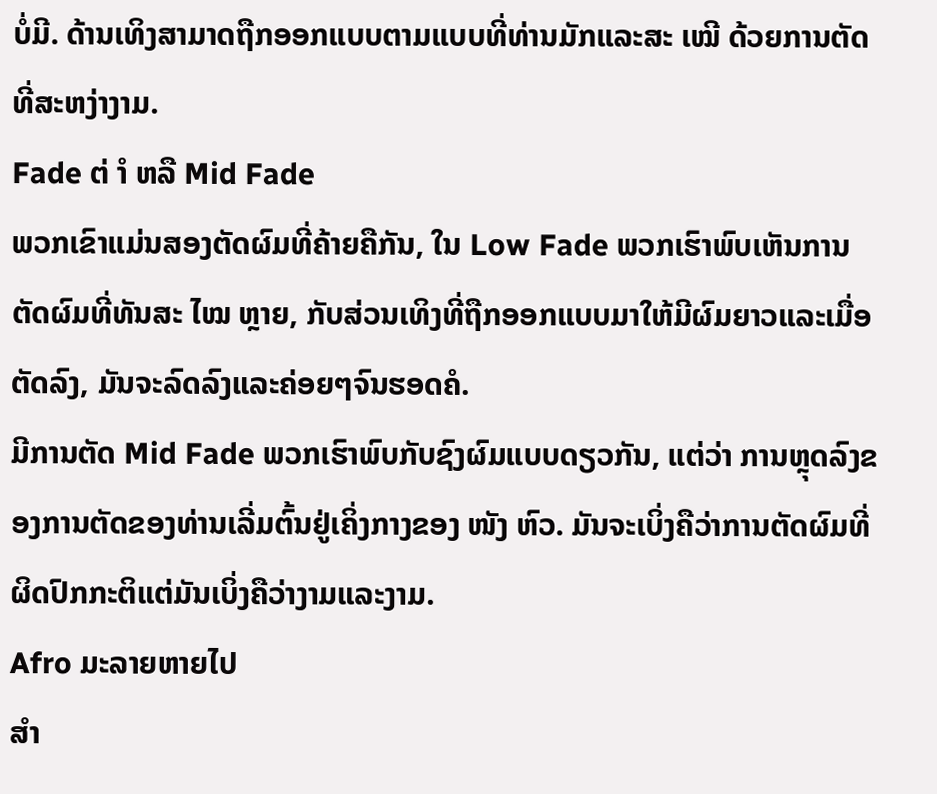ບໍ່ມີ. ດ້ານເທິງສາມາດຖືກອອກແບບຕາມແບບທີ່ທ່ານມັກແລະສະ ເໝີ ດ້ວຍການຕັດທີ່ສະຫງ່າງາມ.
Fade ຕ່ ຳ ຫລື Mid Fade
ພວກເຂົາແມ່ນສອງຕັດຜົມທີ່ຄ້າຍຄືກັນ, ໃນ Low Fade ພວກເຮົາພົບເຫັນການຕັດຜົມທີ່ທັນສະ ໄໝ ຫຼາຍ, ກັບສ່ວນເທິງທີ່ຖືກອອກແບບມາໃຫ້ມີຜົມຍາວແລະເມື່ອຕັດລົງ, ມັນຈະລົດລົງແລະຄ່ອຍໆຈົນຮອດຄໍ.
ມີການຕັດ Mid Fade ພວກເຮົາພົບກັບຊົງຜົມແບບດຽວກັນ, ແຕ່ວ່າ ການຫຼຸດລົງຂອງການຕັດຂອງທ່ານເລີ່ມຕົ້ນຢູ່ເຄິ່ງກາງຂອງ ໜັງ ຫົວ. ມັນຈະເບິ່ງຄືວ່າການຕັດຜົມທີ່ຜິດປົກກະຕິແຕ່ມັນເບິ່ງຄືວ່າງາມແລະງາມ.
Afro ມະລາຍຫາຍໄປ
ສຳ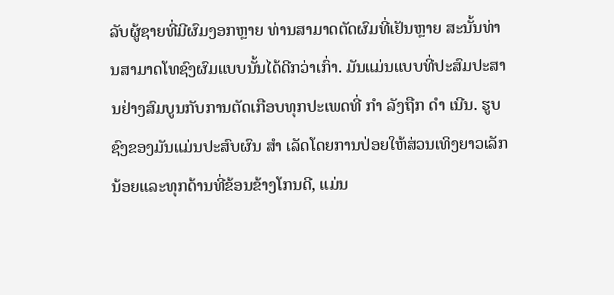ລັບຜູ້ຊາຍທີ່ມີຜົມງອກຫຼາຍ ທ່ານສາມາດຕັດຜົມທີ່ເຢັນຫຼາຍ ສະນັ້ນທ່ານສາມາດໂທຊົງຜົມແບບນັ້ນໄດ້ດີກວ່າເກົ່າ. ມັນແມ່ນແບບທີ່ປະສົມປະສານຢ່າງສົມບູນກັບການຕັດເກືອບທຸກປະເພດທີ່ ກຳ ລັງຖືກ ດຳ ເນີນ. ຮູບຊົງຂອງມັນແມ່ນປະສົບຜົນ ສຳ ເລັດໂດຍການປ່ອຍໃຫ້ສ່ວນເທິງຍາວເລັກນ້ອຍແລະທຸກດ້ານທີ່ຂ້ອນຂ້າງໂກນດີ, ແມ່ນ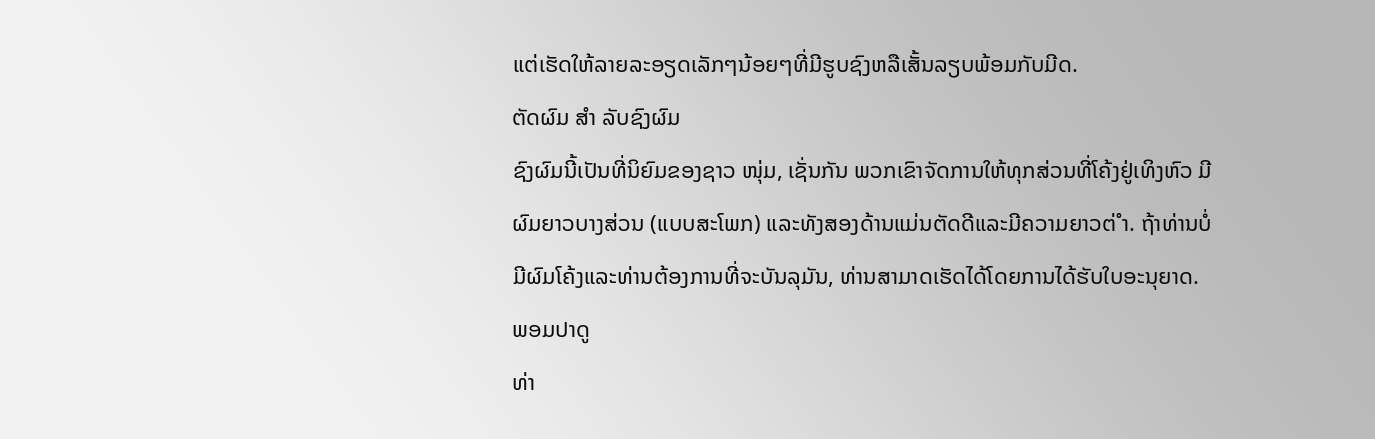ແຕ່ເຮັດໃຫ້ລາຍລະອຽດເລັກໆນ້ອຍໆທີ່ມີຮູບຊົງຫລືເສັ້ນລຽບພ້ອມກັບມີດ.
ຕັດຜົມ ສຳ ລັບຊົງຜົມ
ຊົງຜົມນີ້ເປັນທີ່ນິຍົມຂອງຊາວ ໜຸ່ມ, ເຊັ່ນກັນ ພວກເຂົາຈັດການໃຫ້ທຸກສ່ວນທີ່ໂຄ້ງຢູ່ເທິງຫົວ ມີຜົມຍາວບາງສ່ວນ (ແບບສະໂພກ) ແລະທັງສອງດ້ານແມ່ນຕັດດີແລະມີຄວາມຍາວຕ່ ຳ. ຖ້າທ່ານບໍ່ມີຜົມໂຄ້ງແລະທ່ານຕ້ອງການທີ່ຈະບັນລຸມັນ, ທ່ານສາມາດເຮັດໄດ້ໂດຍການໄດ້ຮັບໃບອະນຸຍາດ.
ພອມປາດູ
ທ່າ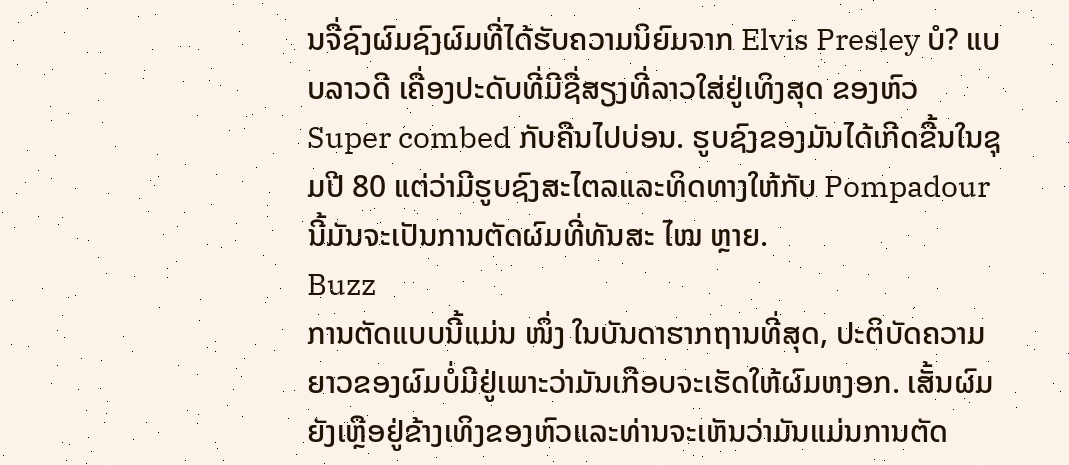ນຈື່ຊົງຜົມຊົງຜົມທີ່ໄດ້ຮັບຄວາມນິຍົມຈາກ Elvis Presley ບໍ? ແບບລາວດີ ເຄື່ອງປະດັບທີ່ມີຊື່ສຽງທີ່ລາວໃສ່ຢູ່ເທິງສຸດ ຂອງຫົວ Super combed ກັບຄືນໄປບ່ອນ. ຮູບຊົງຂອງມັນໄດ້ເກີດຂື້ນໃນຊຸມປີ 80 ແຕ່ວ່າມີຮູບຊົງສະໄຕລແລະທິດທາງໃຫ້ກັບ Pompadour ນີ້ມັນຈະເປັນການຕັດຜົມທີ່ທັນສະ ໄໝ ຫຼາຍ.
Buzz
ການຕັດແບບນີ້ແມ່ນ ໜຶ່ງ ໃນບັນດາຮາກຖານທີ່ສຸດ, ປະຕິບັດຄວາມຍາວຂອງຜົມບໍ່ມີຢູ່ເພາະວ່າມັນເກືອບຈະເຮັດໃຫ້ຜົມຫງອກ. ເສັ້ນຜົມຍັງເຫຼືອຢູ່ຂ້າງເທິງຂອງຫົວແລະທ່ານຈະເຫັນວ່າມັນແມ່ນການຕັດ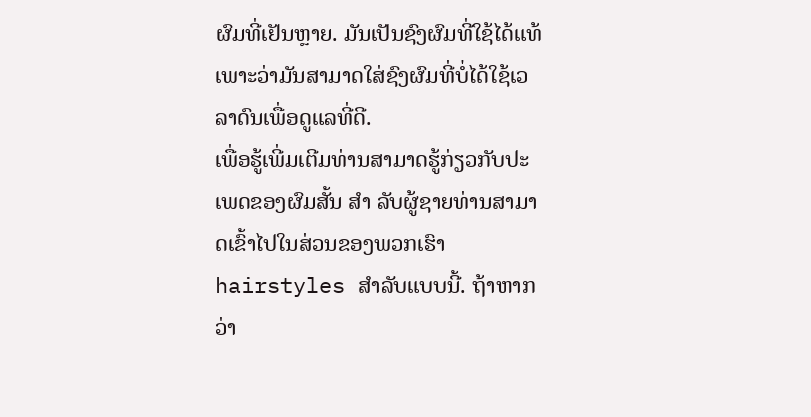ຜົມທີ່ເຢັນຫຼາຍ. ມັນເປັນຊົງຜົມທີ່ໃຊ້ໄດ້ແທ້ເພາະວ່າມັນສາມາດໃສ່ຊົງຜົມທີ່ບໍ່ໄດ້ໃຊ້ເວລາດົນເພື່ອດູແລທີ່ດີ.
ເພື່ອຮູ້ເພີ່ມເຕີມທ່ານສາມາດຮູ້ກ່ຽວກັບປະເພດຂອງຜົມສັ້ນ ສຳ ລັບຜູ້ຊາຍທ່ານສາມາດເຂົ້າໄປໃນສ່ວນຂອງພວກເຮົາ hairstyles ສໍາລັບແບບນີ້. ຖ້າຫາກວ່າ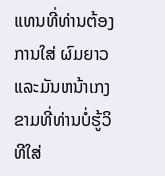ແທນທີ່ທ່ານຕ້ອງການໃສ່ ຜົມຍາວ ແລະມັນຫນ້າເກງຂາມທີ່ທ່ານບໍ່ຮູ້ວິທີໃສ່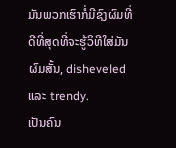ມັນພວກເຮົາກໍ່ມີຊົງຜົມທີ່ດີທີ່ສຸດທີ່ຈະຮູ້ວິທີໃສ່ມັນ ຜົມສັ້ນ, disheveled ແລະ trendy.
ເປັນຄົນ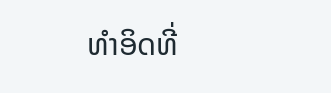ທໍາອິດທີ່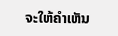ຈະໃຫ້ຄໍາເຫັນ